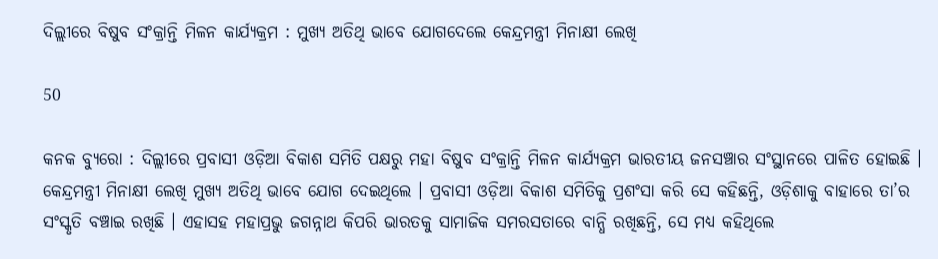ଦିଲ୍ଲୀରେ ବିଷୁବ ସଂକ୍ରାନ୍ତି ମିଳନ କାର୍ଯ୍ୟକ୍ରମ : ମୁଖ୍ୟ ଅତିଥି ଭାବେ ଯୋଗଦେଲେ କେନ୍ଦ୍ରମନ୍ତ୍ରୀ ମିନାକ୍ଷୀ ଲେଖି

50

କନକ ବ୍ୟୁରୋ : ଦିଲ୍ଲୀରେ ପ୍ରବାସୀ ଓଡ଼ିଆ ବିକାଶ ସମିତି ପକ୍ଷରୁ ମହା ବିଷୁବ ସଂକ୍ରାନ୍ତି ମିଳନ କାର୍ଯ୍ୟକ୍ରମ ଭାରତୀୟ ଜନସଞ୍ଚାର ସଂସ୍ଥାନରେ ପାଳିତ ହୋଇଛି । କେନ୍ଦ୍ରମନ୍ତ୍ରୀ ମିନାକ୍ଷୀ ଲେଖି ମୁଖ୍ୟ ଅତିଥି ଭାବେ ଯୋଗ ଦେଇଥିଲେ । ପ୍ରବାସୀ ଓଡ଼ିଆ ବିକାଶ ସମିତିକୁ ପ୍ରଶଂସା କରି ସେ କହିଛନ୍ତି, ଓଡ଼ିଶାକୁ ବାହାରେ ତା’ର ସଂସ୍କୃତି ବଞ୍ଚାଇ ରଖିଛି । ଏହାସହ ମହାପ୍ରଭୁ ଜଗନ୍ନାଥ କିପରି ଭାରତକୁ ସାମାଜିକ ସମରସତାରେ ବାନ୍ଧି ରଖିଛନ୍ତି, ସେ ମଧ୍ୟ କହିଥିଲେ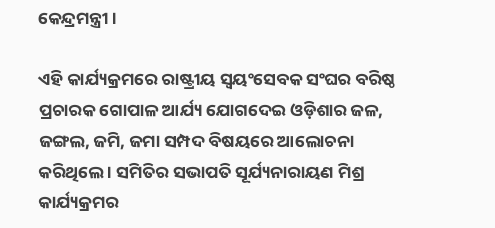କେନ୍ଦ୍ରମନ୍ତ୍ରୀ ।

ଏହି କାର୍ଯ୍ୟକ୍ରମରେ ରାଷ୍ଟ୍ରୀୟ ସ୍ୱୟଂସେବକ ସଂଘର ବରିଷ୍ଠ ପ୍ରଚାରକ ଗୋପାଳ ଆର୍ଯ୍ୟ ଯୋଗଦେଇ ଓଡ଼ିଶାର ଜଳ, ଜଙ୍ଗଲ, ଜମି, ଜମା ସମ୍ପଦ ବିଷୟରେ ଆଲୋଚନା କରିଥିଲେ । ସମିତିର ସଭାପତି ସୂର୍ଯ୍ୟନାରାୟଣ ମିଶ୍ର କାର୍ଯ୍ୟକ୍ରମର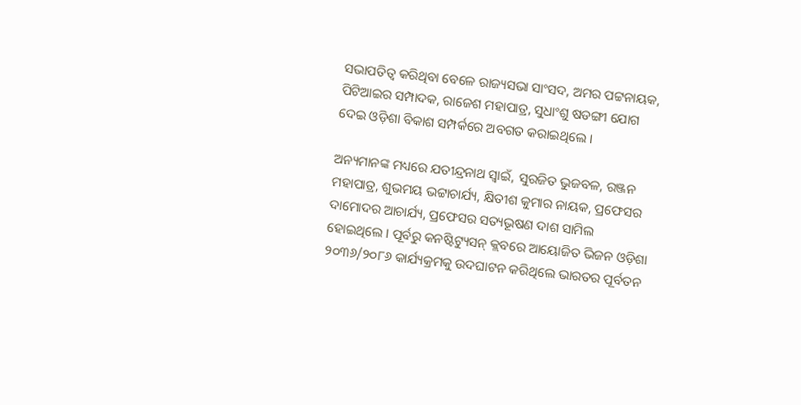ସଭାପତିତ୍ୱ କରିଥିବା ବେଳେ ରାଜ୍ୟସଭା ସାଂସଦ, ଅମର ପଟ୍ଟନାୟକ, ପିଟିଆଇର ସମ୍ପାଦକ, ରାଜେଶ ମହାପାତ୍ର, ସୁଧାଂଶୁ ଷଡଙ୍ଗୀ ଯୋଗ ଦେଇ ଓଡ଼ିଶା ବିକାଶ ସମ୍ପର୍କରେ ଅବଗତ କରାଇଥିଲେ ।

ଅନ୍ୟମାନଙ୍କ ମଧ୍ୟରେ ଯତୀନ୍ଦ୍ରନାଥ ସ୍ୱାଇଁ, ସୁରଜିତ ଭୁଜବଳ, ରଞ୍ଜନ ମହାପାତ୍ର, ଶୁଭମୟ ଭଟ୍ଟାଚାର୍ଯ୍ୟ, କ୍ଷିତୀଶ କୁମାର ନାୟକ, ପ୍ରଫେସର ଦାମୋଦର ଆଚାର୍ଯ୍ୟ, ପ୍ରଫେସର ସତ୍ୟଭୂଷଣ ଦାଶ ସାମିଲ ହୋଇଥିଲେ । ପୂର୍ବରୁ କନଷ୍ଟିଟ୍ୟୁସନ୍ କ୍ଲବରେ ଆୟୋଜିତ ଭିଜନ ଓଡ଼ିଶା ୨୦୩୬/୨୦୮୬ କାର୍ଯ୍ୟକ୍ରମକୁ ଉଦଘାଟନ କରିଥିଲେ ଭାରତର ପୂର୍ବତନ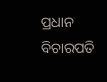ପ୍ରଧାନ ବିଚାରପତି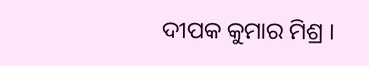ଦୀପକ କୁମାର ମିଶ୍ର ।